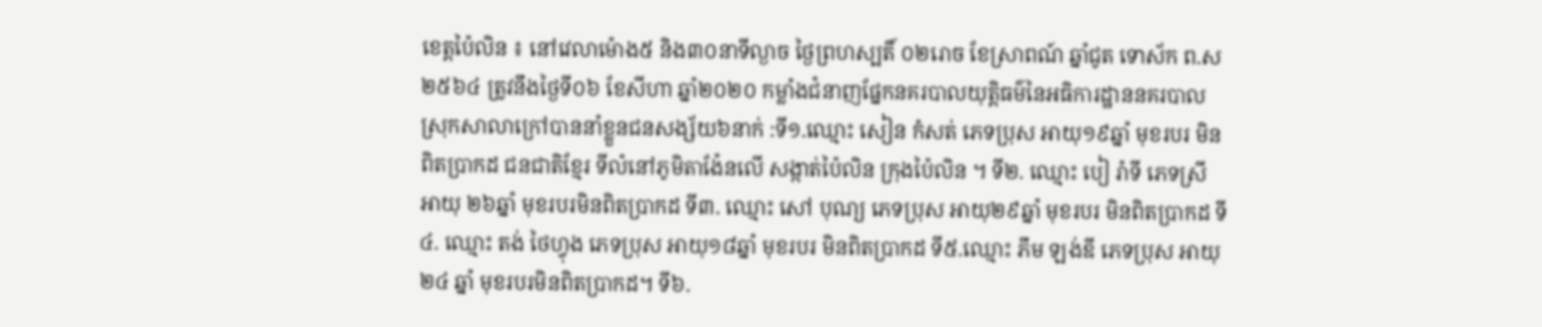ខេត្តប៉ៃលិន ៖ នៅវេលាម៉ោង៥ និង៣០នាទីល្ងាច ថ្ងៃព្រហស្បតិ៍ ០២រោច ខែស្រាពណ៍ ឆ្នាំជូត ទោស័ក ព.ស ២៥៦៤ ត្រូវនឹងថ្ងៃទី០៦ ខែសីហា ឆ្នាំ២០២០ កម្លាំងជំនាញផ្នែកនគរបាលយុត្តិធម៌នៃអធិការដ្ឋាននគរបាលស្រុកសាលាក្រៅបាននាំខ្លួនជនសង្ស័យ៦នាក់ :ទី១.ឈ្មោះ សៀន កំសត់ ភេទប្រុស អាយុ១៩ឆ្នាំ មុខរបរ មិនពិតប្រាកដ ជនជាតិខ្មែរ ទីលំនៅភូមិតាង៉ែនលើ សង្កាត់ប៉ៃលិន ក្រុងប៉ៃលិន ។ ទី២. ឈ្មោះ បៀ រ៉ាទី ភេទស្រី អាយុ ២៦ឆ្នាំ មុខរបរមិនពិតប្រាកដ ទី៣. ឈ្មោះ សៅ បុណ្យ ភេទប្រុស អាយុ២៩ឆ្នាំ មុខរបរ មិនពិតប្រាកដ ទី៤. ឈ្មោះ តង់ ថៃហ្វុង ភេទប្រុស អាយុ១៨ឆ្នាំ មុខរបរ មិនពិតប្រាកដ ទី៥.ឈ្មោះ ភឹម ឡង់ឌី ភេទប្រុស អាយុ ២៤ ឆ្នាំ មុខរបរមិនពិតប្រាកដ។ ទី៦.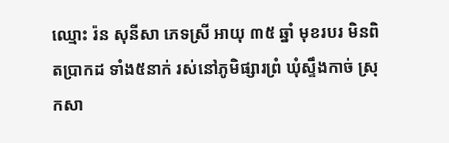ឈ្មោះ រ៉ន សុនីសា ភេទស្រី អាយុ ៣៥ ឆ្នាំ មុខរបរ មិនពិតប្រាកដ ទាំង៥នាក់ រស់នៅភូមិផ្សារព្រំ ឃុំស្ទឹងកាច់ ស្រុកសា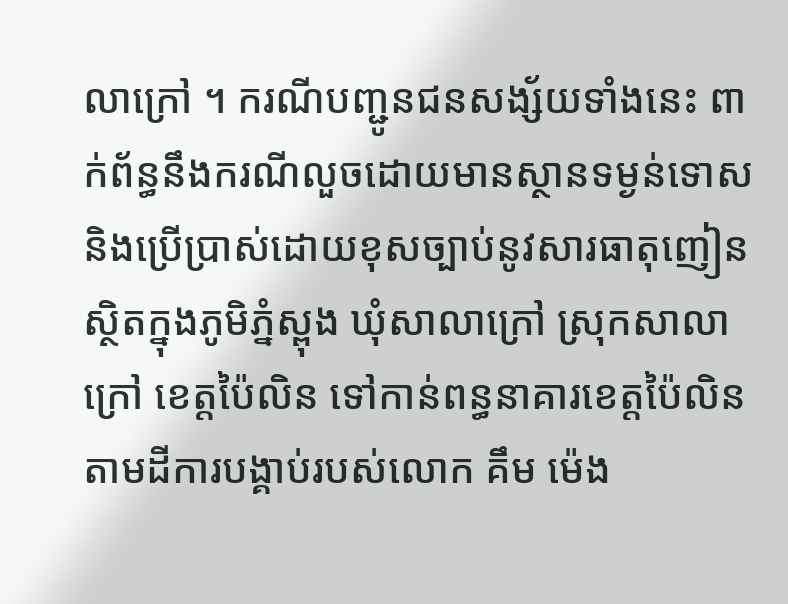លាក្រៅ ។ ករណីបញ្ជូនជនសង្ស័យទាំងនេះ ពាក់ព័ន្ធនឹងករណីលួចដោយមានស្ថានទម្ងន់ទោស និងប្រើប្រាស់ដោយខុសច្បាប់នូវសារធាតុញៀន ស្ថិតក្នុងភូមិភ្នំស្ពុង ឃុំសាលាក្រៅ ស្រុកសាលាក្រៅ ខេត្តប៉ៃលិន ទៅកាន់ពន្ធនាគារខេត្តប៉ៃលិន តាមដីការបង្គាប់របស់លោក គឹម ម៉េង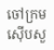ចៅក្រមស៊ើបសួ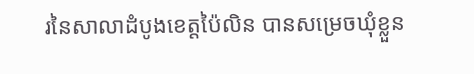រនៃសាលាដំបូងខេត្តប៉ៃលិន បានសម្រេចឃុំខ្លួន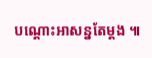បណ្ដោះអាសន្នតែម្តង ៕